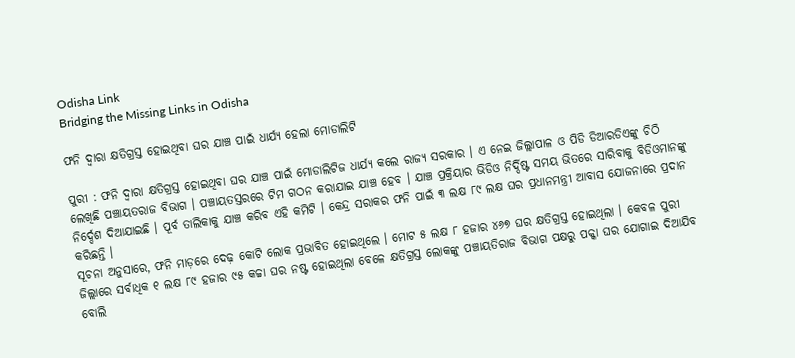Odisha Link
Bridging the Missing Links in Odisha

ଫନି ଦ୍ୱାରା କ୍ଷତିଗ୍ରସ୍ତ ହୋଇଥିବା ଘର ଯାଞ୍ଚ ପାଇଁ ଧାର୍ଯ୍ୟ ହେଲା ମୋଡାଲିଟି

ପୁରୀ : ଫନି ଦ୍ୱାରା କ୍ଷତିଗ୍ରସ୍ତ ହୋଇଥିବା ଘର ଯାଞ୍ଚ ପାଇଁ ମୋଡାଲିଟିଜ ଧାର୍ଯ୍ୟ କଲେ ରାଜ୍ୟ ସରକାର । ଏ ନେଇ ଜିଲ୍ଲାପାଳ ଓ ପିଡି ଡିଆରଡିଏଙ୍କୁ ଚିଠି ଲେଖିଛି ପଞ୍ଚାୟତରାଜ ବିଭାଗ । ପଞ୍ଚାୟତସ୍ତରରେ ଟିମ ଗଠନ କରାଯାଇ ଯାଞ୍ଚ ହେବ । ଯାଞ୍ଚ ପ୍ରକ୍ରିୟାର ଭିଡିଓ ନିର୍ଦ୍ଦିଷ୍ଟ ସମୟ ଭିତରେ ସାରିବାକୁ ବିଡିଓମାନଙ୍କୁ ନିର୍ଦ୍ଦେଶ ଦିଆଯାଇଛି । ପୂର୍ବ ତାଲିକାକୁ ଯାଞ୍ଚ କରିବ ଏହି କମିଟି । କେନ୍ଦ୍ର ସରାକର ଫନି ପାଇଁ ୩ ଲକ୍ଷ ୮୯ ଲକ୍ଷ ଘର ପ୍ରଧାନମନ୍ତ୍ରୀ ଆବାସ ଯୋଜନାରେ ପ୍ରଦାନ କରିଛନ୍ତି ।
ସୂଚନା ଅନୁସାରେ, ଫନି ମାଡ଼ରେ ଦେଢ଼ କୋଟି ଲୋକ ପ୍ରଭାବିତ ହୋଇଥିଲେ । ମୋଟ ୫ ଲକ୍ଷ ୮ ହଜାର ୪୬୭ ଘର କ୍ଷତିଗ୍ରସ୍ତ ହୋଇଥିଲା । କେବଳ ପୁରୀ ଜିଲ୍ଲାରେ ସର୍ବାଧିକ ୧ ଲକ୍ଷ ୮୯ ହଜାର ୯୫ କଚ୍ଚା ଘର ନଷ୍ଟ ହୋଇଥିଲା ବେଳେ କ୍ଷତିଗ୍ରସ୍ତ ଲୋକଙ୍କୁ ପଞ୍ଚାୟତିରାଜ ବିଭାଗ ପକ୍ଷରୁ ପକ୍କା ଘର ଯୋଗାଇ ଦିଆଯିବ ବୋଲି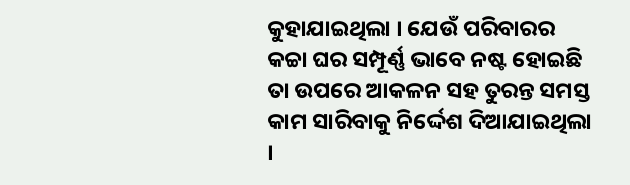କୁହାଯାଇଥିଲା । ଯେଉଁ ପରିବାରର କଚ୍ଚା ଘର ସମ୍ପୂର୍ଣ୍ଣ ଭାବେ ନଷ୍ଟ ହୋଇଛି ତା ଉପରେ ଆକଳନ ସହ ତୁରନ୍ତ ସମସ୍ତ କାମ ସାରିବାକୁ ନିର୍ଦ୍ଦେଶ ଦିଆଯାଇଥିଲା ।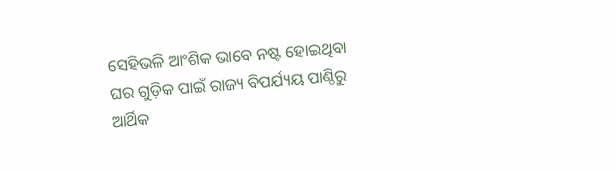ସେହିଭଳି ଆଂଶିକ ଭାବେ ନଷ୍ଟ ହୋଇଥିବା ଘର ଗୁଡ଼ିକ ପାଇଁ ରାଜ୍ୟ ବିପର୍ଯ୍ୟୟ ପାଣ୍ଠିରୁ ଆର୍ଥିକ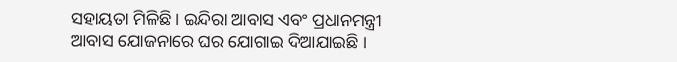ସହାୟତା ମିଳିଛି । ଇନ୍ଦିରା ଆବାସ ଏବଂ ପ୍ରଧାନମନ୍ତ୍ରୀ ଆବାସ ଯୋଜନାରେ ଘର ଯୋଗାଇ ଦିଆଯାଇଛି ।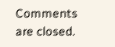Comments are closed.